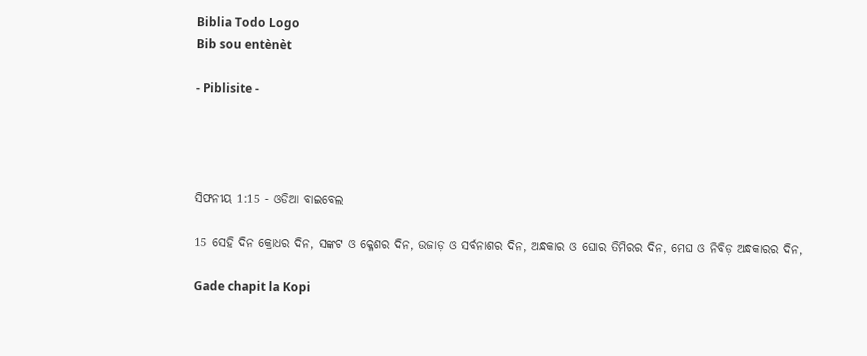Biblia Todo Logo
Bib sou entènèt

- Piblisite -




ସିଫନୀୟ 1:15 - ଓଡିଆ ବାଇବେଲ

15 ସେହି ଦିନ କ୍ରୋଧର ଦିନ, ସଙ୍କଟ ଓ କ୍ଳେଶର ଦିନ, ଉଜାଡ଼ ଓ ସର୍ବନାଶର ଦିନ, ଅନ୍ଧକାର ଓ ଘୋର ତିମିରର ଦିନ, ମେଘ ଓ ନିବିଡ଼ ଅନ୍ଧକାରର ଦିନ,

Gade chapit la Kopi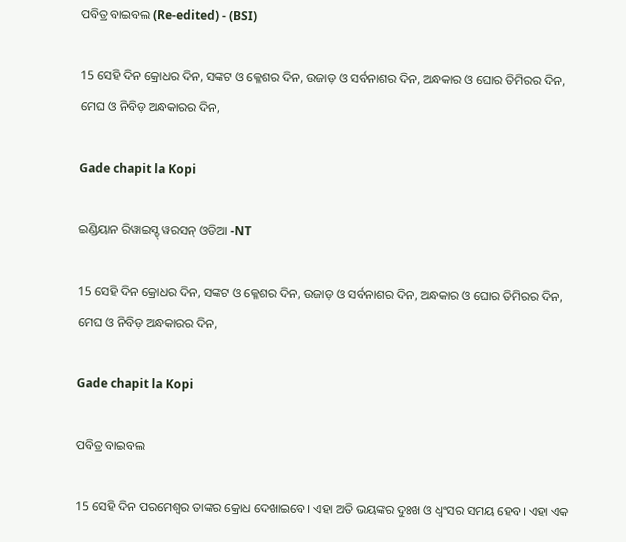ପବିତ୍ର ବାଇବଲ (Re-edited) - (BSI)

15 ସେହି ଦିନ କ୍ରୋଧର ଦିନ, ସଙ୍କଟ ଓ କ୍ଳେଶର ଦିନ, ଉଜାଡ଼ ଓ ସର୍ବନାଶର ଦିନ, ଅନ୍ଧକାର ଓ ଘୋର ତିମିରର ଦିନ, ମେଘ ଓ ନିବିଡ଼ ଅନ୍ଧକାରର ଦିନ,

Gade chapit la Kopi

ଇଣ୍ଡିୟାନ ରିୱାଇସ୍ଡ୍ ୱରସନ୍ ଓଡିଆ -NT

15 ସେହି ଦିନ କ୍ରୋଧର ଦିନ, ସଙ୍କଟ ଓ କ୍ଳେଶର ଦିନ, ଉଜାଡ଼ ଓ ସର୍ବନାଶର ଦିନ, ଅନ୍ଧକାର ଓ ଘୋର ତିମିରର ଦିନ, ମେଘ ଓ ନିବିଡ଼ ଅନ୍ଧକାରର ଦିନ,

Gade chapit la Kopi

ପବିତ୍ର ବାଇବଲ

15 ସେହି ଦିନ ପରମେଶ୍ୱର ତାଙ୍କର କ୍ରୋଧ ଦେଖାଇବେ। ଏହା ଅତି ଭୟଙ୍କର ଦୁଃଖ ଓ ଧ୍ୱଂସର ସମୟ ହେବ। ଏହା ଏକ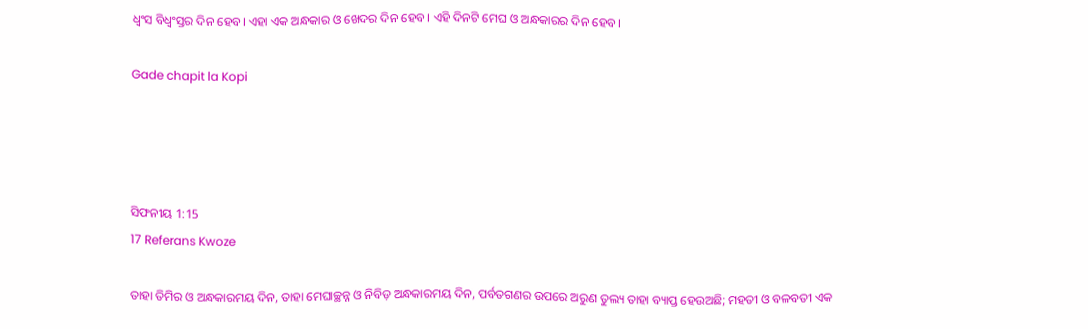ଧ୍ୱଂସ ବିଧ୍ୱଂସ୍ତର ଦିନ ହେବ। ଏହା ଏକ ଅନ୍ଧକାର ଓ ଖେଦର ଦିନ ହେବ। ଏହି ଦିନଟି ମେଘ ଓ ଅନ୍ଧକାରର ଦିନ ହେବ।

Gade chapit la Kopi




ସିଫନୀୟ 1:15
17 Referans Kwoze

ତାହା ତିମିର ଓ ଅନ୍ଧକାରମୟ ଦିନ, ତାହା ମେଘାଚ୍ଛନ୍ନ ଓ ନିବିଡ଼ ଅନ୍ଧକାରମୟ ଦିନ, ପର୍ବତଗଣର ଉପରେ ଅରୁଣ ତୁଲ୍ୟ ତାହା ବ୍ୟାପ୍ତ ହେଉଅଛି; ମହତୀ ଓ ବଳବତୀ ଏକ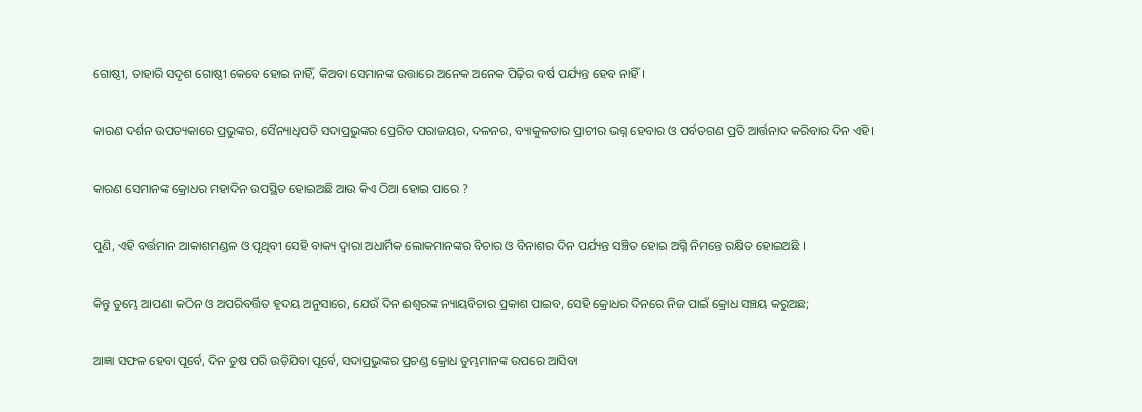ଗୋଷ୍ଠୀ, ତାହାରି ସଦୃଶ ଗୋଷ୍ଠୀ କେବେ ହୋଇ ନାହିଁ, କିଅବା ସେମାନଙ୍କ ଉତ୍ତାରେ ଅନେକ ଅନେକ ପିଢ଼ିର ବର୍ଷ ପର୍ଯ୍ୟନ୍ତ ହେବ ନାହିଁ।


କାରଣ ଦର୍ଶନ ଉପତ୍ୟକାରେ ପ୍ରଭୁଙ୍କର, ସୈନ୍ୟାଧିପତି ସଦାପ୍ରଭୁଙ୍କର ପ୍ରେରିତ ପରାଜୟର, ଦଳନର, ବ୍ୟାକୁଳତାର ପ୍ରାଚୀର ଭଗ୍ନ ହେବାର ଓ ପର୍ବତଗଣ ପ୍ରତି ଆର୍ତ୍ତନାଦ କରିବାର ଦିନ ଏହି।


କାରଣ ସେମାନଙ୍କ କ୍ରୋଧର ମହାଦିନ ଉପସ୍ଥିତ ହୋଇଅଛି ଆଉ କିଏ ଠିଆ ହୋଇ ପାରେ ?


ପୁଣି, ଏହି ବର୍ତ୍ତମାନ ଆକାଶମଣ୍ଡଳ ଓ ପୃଥିବୀ ସେହି ବାକ୍ୟ ଦ୍ୱାରା ଅଧାର୍ମିକ ଲୋକମାନଙ୍କର ବିଚାର ଓ ବିନାଶର ଦିନ ପର୍ଯ୍ୟନ୍ତ ସଞ୍ଚିତ ହୋଇ ଅଗ୍ନି ନିମନ୍ତେ ରକ୍ଷିତ ହୋଇଅଛି ।


କିନ୍ତୁ ତୁମ୍ଭେ ଆପଣା କଠିନ ଓ ଅପରିବର୍ତ୍ତିତ ହୃଦୟ ଅନୁସାରେ, ଯେଉଁ ଦିନ ଈଶ୍ୱରଙ୍କ ନ୍ୟାୟବିଚାର ପ୍ରକାଶ ପାଇବ, ସେହି କ୍ରୋଧର ଦିନରେ ନିଜ ପାଇଁ କ୍ରୋଧ ସଞ୍ଚୟ କରୁଅଛ;


ଆଜ୍ଞା ସଫଳ ହେବା ପୂର୍ବେ, ଦିନ ତୁଷ ପରି ଉଡ଼ିଯିବା ପୂର୍ବେ, ସଦାପ୍ରଭୁଙ୍କର ପ୍ରଚଣ୍ଡ କ୍ରୋଧ ତୁମ୍ଭମାନଙ୍କ ଉପରେ ଆସିବା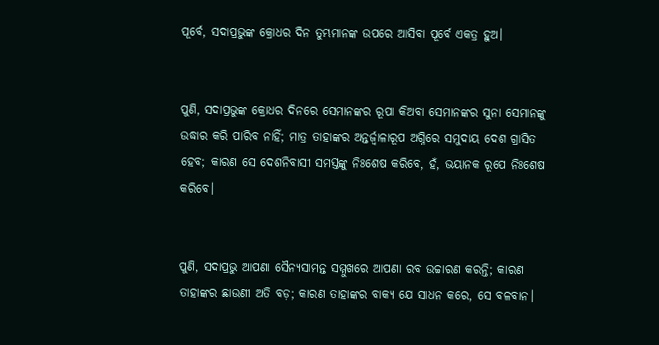ପୂର୍ବେ, ସଦାପ୍ରଭୁଙ୍କ କ୍ରୋଧର ଦିନ ତୁମ୍ଭମାନଙ୍କ ଉପରେ ଆସିବା ପୂର୍ବେ ଏକତ୍ର ହୁଅ।


ପୁଣି, ସଦାପ୍ରଭୁଙ୍କ କ୍ରୋଧର ଦିନରେ ସେମାନଙ୍କର ରୂପା କିଅବା ସେମାନଙ୍କର ସୁନା ସେମାନଙ୍କୁ ଉଦ୍ଧାର କରି ପାରିବ ନାହିଁ; ମାତ୍ର ତାହାଙ୍କର ଅନ୍ତର୍ଜ୍ୱାଳାରୂପ ଅଗ୍ନିରେ ସମୁଦାୟ ଦେଶ ଗ୍ରାସିତ ହେବ; କାରଣ ସେ ଦେଶନିବାସୀ ସମସ୍ତଙ୍କୁ ନିଃଶେଷ କରିବେ, ହଁ, ଭୟାନକ ରୂପେ ନିଃଶେଷ କରିବେ।


ପୁଣି, ସଦାପ୍ରଭୁ ଆପଣା ସୈନ୍ୟସାମନ୍ତ ସମ୍ମୁଖରେ ଆପଣା ରବ ଉଚ୍ଚାରଣ କରନ୍ତି; କାରଣ ତାହାଙ୍କର ଛାଉଣୀ ଅତି ବଡ଼; କାରଣ ତାହାଙ୍କର ବାକ୍ୟ ଯେ ସାଧନ କରେ, ସେ ବଳବାନ।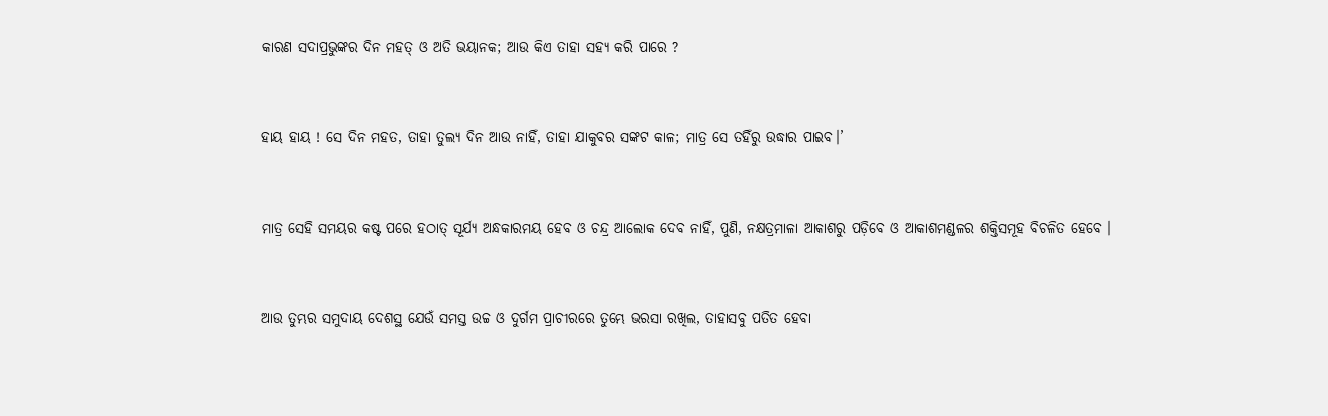କାରଣ ସଦାପ୍ରଭୁଙ୍କର ଦିନ ମହତ୍‍ ଓ ଅତି ଭୟାନକ; ଆଉ କିଏ ତାହା ସହ୍ୟ କରି ପାରେ ?


ହାୟ ହାୟ ! ସେ ଦିନ ମହତ, ତାହା ତୁଲ୍ୟ ଦିନ ଆଉ ନାହିଁ, ତାହା ଯାକୁବର ସଙ୍କଟ କାଳ; ମାତ୍ର ସେ ତହିଁରୁ ଉଦ୍ଧାର ପାଇବ।’


ମାତ୍ର ସେହି ସମୟର କଷ୍ଟ ପରେ ହଠାତ୍ ସୂର୍ଯ୍ୟ ଅନ୍ଧକାରମୟ ହେବ ଓ ଚନ୍ଦ୍ର ଆଲୋକ ଦେବ ନାହିଁ, ପୁଣି, ନକ୍ଷତ୍ରମାଳା ଆକାଶରୁ ପଡ଼ିବେ ଓ ଆକାଶମଣ୍ଡଳର ଶକ୍ତିସମୂହ ବିଚଳିତ ହେବେ ।


ଆଉ ତୁମ୍ଭର ସମୁଦାୟ ଦେଶସ୍ଥ ଯେଉଁ ସମସ୍ତ ଉଚ୍ଚ ଓ ଦୁର୍ଗମ ପ୍ରାଚୀରରେ ତୁମ୍ଭେ ଭରସା ରଖିଲ, ତାହାସବୁ ପତିତ ହେବା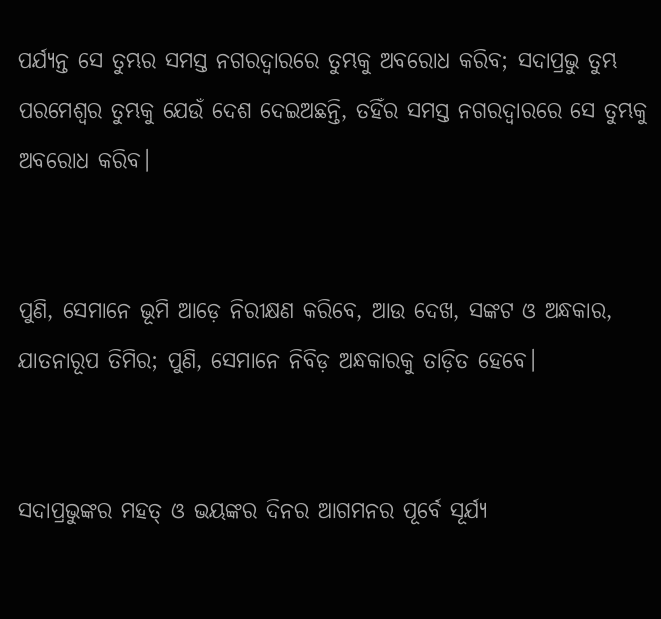ପର୍ଯ୍ୟନ୍ତ ସେ ତୁମ୍ଭର ସମସ୍ତ ନଗରଦ୍ୱାରରେ ତୁମ୍ଭକୁ ଅବରୋଧ କରିବ; ସଦାପ୍ରଭୁ ତୁମ୍ଭ ପରମେଶ୍ୱର ତୁମ୍ଭକୁ ଯେଉଁ ଦେଶ ଦେଇଅଛନ୍ତି, ତହିଁର ସମସ୍ତ ନଗରଦ୍ୱାରରେ ସେ ତୁମ୍ଭକୁ ଅବରୋଧ କରିବ।


ପୁଣି, ସେମାନେ ଭୂମି ଆଡ଼େ ନିରୀକ୍ଷଣ କରିବେ, ଆଉ ଦେଖ, ସଙ୍କଟ ଓ ଅନ୍ଧକାର, ଯାତନାରୂପ ତିମିର; ପୁଣି, ସେମାନେ ନିବିଡ଼ ଅନ୍ଧକାରକୁ ତାଡ଼ିତ ହେବେ।


ସଦାପ୍ରଭୁଙ୍କର ମହତ୍ ଓ ଭୟଙ୍କର ଦିନର ଆଗମନର ପୂର୍ବେ ସୂର୍ଯ୍ୟ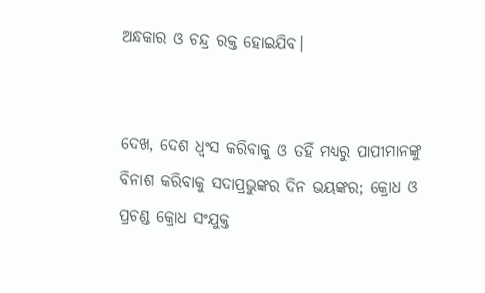ଅନ୍ଧକାର ଓ ଚନ୍ଦ୍ର ରକ୍ତ ହୋଇଯିବ।


ଦେଖ, ଦେଶ ଧ୍ୱଂସ କରିବାକୁ ଓ ତହିଁ ମଧ୍ୟରୁ ପାପୀମାନଙ୍କୁ ବିନାଶ କରିବାକୁ ସଦାପ୍ରଭୁଙ୍କର ଦିନ ଭୟଙ୍କର; କ୍ରୋଧ ଓ ପ୍ରଚଣ୍ଡ କ୍ରୋଧ ସଂଯୁକ୍ତ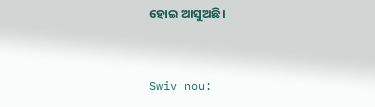ହୋଇ ଆସୁଅଛି।


Swiv nou: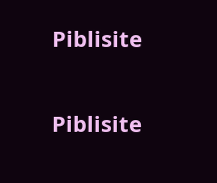Piblisite


Piblisite